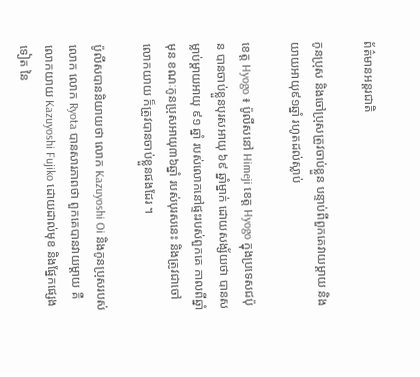ព័ត៌មានអន្តរជាតិ

កូនប្រុស និងចៅប្រុសត្រូវចាប់ខ្លួន បន្ទាប់ពីពួកគេវាយម្តាយ និងយាយអាយុ៩១ឆ្នាំ រហូតដល់ស្លាប់

ខេត្ត Hyogo ៖ ប៉ូលីសនៅ Himeji ខេត្ត Hyogo ក្នុងប្រទេសជប៉ុន បានចាប់ខ្លួនបុរសអាយុ ៦៩ ឆ្នាំម្នាក់ ដោយសង្ស័យថា បានសម្លាប់ម្តាយអាយុ ៩១ ឆ្នាំ របស់លោកនៅផ្ទះរបស់ពួកគេ កាលពីឆ្នាំមុន ខណៈកូនប្រុសអាយុ៣៦ឆ្នាំ របស់បុរសនេះ និងត្រូវជាចៅលោកយាយ ក៏ត្រូវបានចាប់ខ្លួនផងដែរ ។

ប៉ូលីសបាននិយាយថា លោក Kazuyoshi Oi និងកូនប្រុសរបស់លោក លោក Ryota បានសារភាពថា ពួកគេបានវាយម្តាយ គឺលោកយាយ Kazuyoshi Fujiko ដោយដាល់មុខ និងផ្នែកផ្សេងទៀត នៃ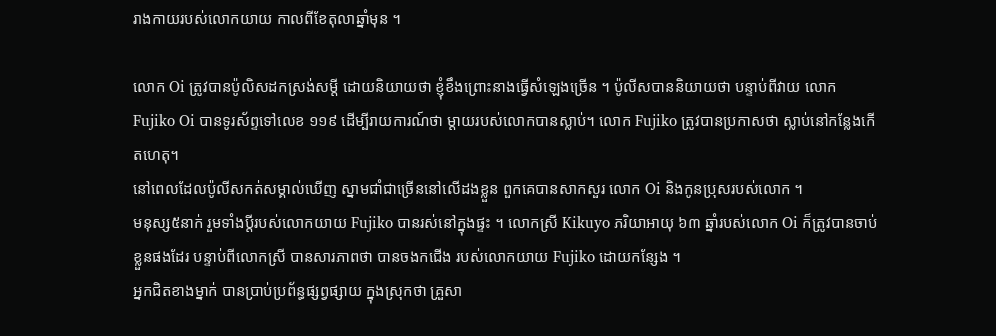រាងកាយរបស់លោកយាយ កាលពីខែតុលាឆ្នាំមុន ។

លោក Oi ត្រូវបានប៉ូលិសដកស្រង់សម្ដី ដោយនិយាយថា ខ្ញុំខឹងព្រោះនាងធ្វើសំឡេងច្រើន ។ ប៉ូលីសបាននិយាយថា បន្ទាប់ពីវាយ លោក Fujiko Oi បានទូរស័ព្ទទៅលេខ ១១៩ ដើម្បីរាយការណ៍ថា ម្តាយរបស់លោកបានស្លាប់។ លោក Fujiko ត្រូវបានប្រកាសថា ស្លាប់នៅកន្លែងកើតហេតុ។
នៅពេលដែលប៉ូលីសកត់សម្គាល់ឃើញ ស្នាមជាំជាច្រើននៅលើដងខ្លួន ពួកគេបានសាកសួរ លោក Oi និងកូនប្រុសរបស់លោក ។
មនុស្ស៥នាក់ រួមទាំងប្តីរបស់លោកយាយ Fujiko បានរស់នៅក្នុងផ្ទះ ។ លោកស្រី Kikuyo ភរិយាអាយុ ៦៣ ឆ្នាំរបស់លោក Oi ក៏ត្រូវបានចាប់ខ្លួនផងដែរ បន្ទាប់ពីលោកស្រី បានសារភាពថា បានចងកជើង របស់លោកយាយ Fujiko ដោយកន្សែង ។
អ្នកជិតខាងម្នាក់ បានប្រាប់ប្រព័ន្ធផ្សព្វផ្សាយ ក្នុងស្រុកថា គ្រួសា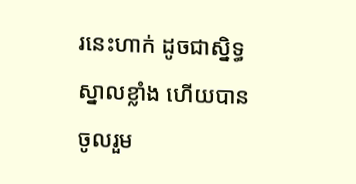រនេះហាក់ ដូចជាស្និទ្ធស្នាលខ្លាំង ហើយបានចូលរួម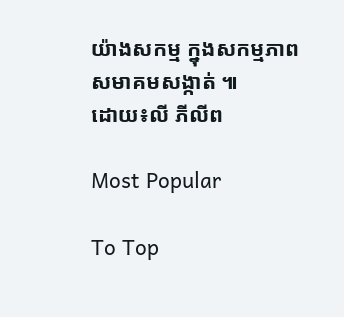យ៉ាងសកម្ម ក្នុងសកម្មភាពសមាគមសង្កាត់ ៕
ដោយ៖លី ភីលីព

Most Popular

To Top